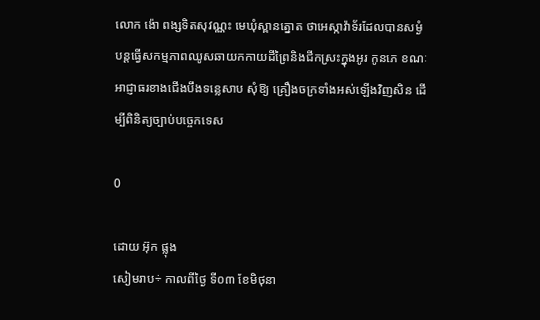លោក ង៉ោ ពង្សទិតសុវណ្ណះ មេឃុំស្ពានត្នោត ថាអេស្កាវ៉ាទ័រដែលបានសម្ងំបន្តធ្វើសកម្មភាពឈូសឆាយកកាយដីព្រៃនិងជីកស្រះក្នុងអូរ កូនភេ ខណៈអាជ្ញាធរខាងជើងបឹងទន្លេសាប សុំឱ្យ គ្រឿងចក្រទាំងអស់ឡើងវិញសិន ដើម្បីពិនិត្យច្បាប់បច្ចេកទេស

0

ដោយ អ៊ុក ផ្លុង
សៀមរាប÷ កាលពីថ្ងៃ ទី០៣ ខែមិថុនា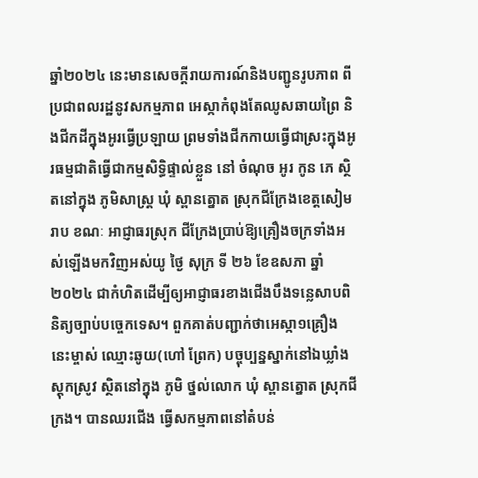ឆ្នាំ២០២៤ នេះមានសេចក្ដីរាយការណ៍និងបញ្ជូនរូបភាព ពីប្រជាពលរដ្ឋនូវសកម្មភាព អេស្កាកំពុងតែឈូសឆាយព្រៃ និងជីកដីក្នុងអូរធ្វើប្រឡាយ ព្រមទាំងជីកកាយធ្វើជាស្រះក្នុងអូរធម្មជាតិធ្វើជាកម្មសិទ្ធិផ្ទាល់ខ្លួន នៅ ចំណុច អូរ កូន ភេ ស្ថិតនៅក្នុង ភូមិសាស្ត្រ ឃុំ ស្ពានត្នោត ស្រុកជីក្រែងខេត្តសៀមរាប ខណៈ អាជ្ញាធរស្រុក ជីក្រែងប្រាប់ឱ្យគ្រឿងចក្រទាំងអស់ឡើងមកវិញអស់យូ ថ្ងៃ សុក្រ ទី ២៦ ខែឧសភា ឆ្នាំ ២០២៤ ជាកំហិតដើម្បីឲ្យអាជ្ញាធរខាងជើងបឹងទន្លេសាបពិនិត្យច្បាប់បច្ចេកទេស។ ពួកគាត់បញ្ជាក់ថាអេស្កា១គ្រឿងនេះម្ចាស់ ឈ្មោះឆូយ(ហៅ ព្រែក) បច្ចុប្បន្នស្នាក់នៅឯឃ្លាំងស្តុកស្រូវ ស្ថិតនៅក្នុង ភូមិ ថ្នល់លោក ឃុំ ស្ពានត្នោត ស្រុកជីក្រង។ បានឈរជើង ធ្វើសកម្មភាពនៅតំបន់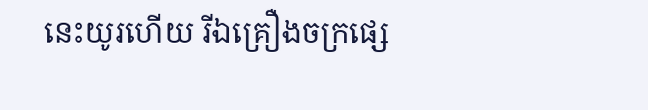នេះយូរហើយ រីឯគ្រឿងចក្រផ្សេ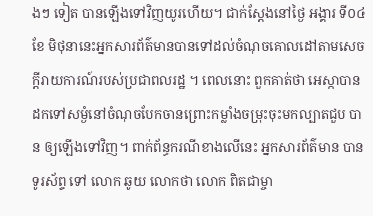ងៗ ទៀត បានឡើងទៅវិញយូរហើយ។ ជាក់ស្តែងនៅថ្ងៃ អង្គារ ទី០៤ ខែ មិថុនានេះអ្នកសារព័ត៌មានបានទៅដល់ចំណុចគោលដៅតាមសេចក្តីរាយការណ៍របស់ប្រជាពលរដ្ឋ ។ ពេលនោះ ពួកគាត់ថា អេស្កាបានដកទៅសម្ងំនៅចំណុចបែកចានព្រោះកម្លាំងចម្រុះចុះមកល្បាតជួប បាន ឲ្យឡើងទៅវិញ។ ពាក់ព័ន្ធករណីខាងលើនេះ អ្នកសារព័ត៌មាន បានទូរស័ព្ទ ទៅ លោក ឆូយ លោកថា លោក ពិតជាម្ចា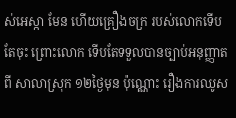ស់អេស្កា មែន ហើយគ្រឿងចក្រ របស់លោកទើបតែចុះ ព្រោះលោក ទើបតែទទួលបានច្បាប់អនុញ្ញាតពី សាលាស្រុក ១២ថ្ងៃមុន ប៉ុណ្ណោះ រឿងការឈូស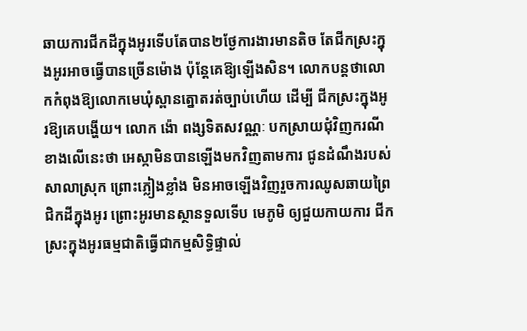ឆាយការជីកដីក្នុងអូរទើបតែបាន២ថ្ងែការងារមានតិច តែជីកស្រះក្នុងអូរអាចធ្វើបានច្រើនម៉ោង ប៉ុន្តែគេឱ្យឡើងសិន។ លោកបន្តថាលោកកំពុងឱ្យលោកមេឃុំស្ពានត្នោតរត់ច្បាប់ហើយ ដើម្បី ជីកស្រះក្នុងអូរឱ្យគេបង្ហើយ។ លោក ង៉ោ ពង្សទិតសវណ្ណៈ បកស្រាយជុំវិញករណីខាងលើនេះថា អេស្កាមិនបានឡើងមកវិញតាមការ ជូនដំណឹងរបស់ សាលាស្រុក ព្រោះភ្លៀងខ្លាំង មិនអាចឡើងវិញរួចការឈូសឆាយព្រៃជិកដីក្នុងអូរ ព្រោះអូរមានស្ថានទួលទើប មេភូមិ ឲ្យជួយកាយការ ជីកស្រះក្នុងអូរធម្មជាតិធ្វើជាកម្មសិទ្ធិផ្ទាល់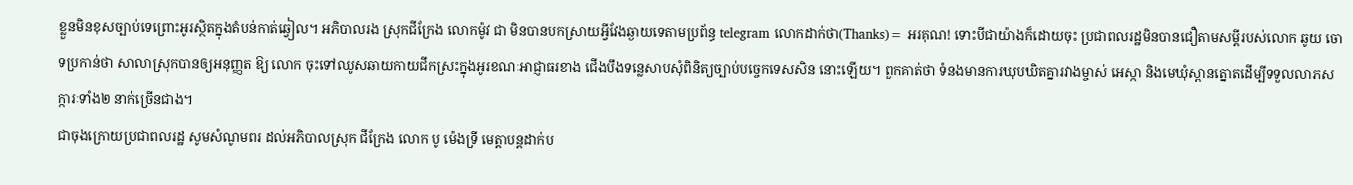ខ្លួនមិនខុសច្បាប់ទេព្រោះអូរស្ថិតក្នុងតំបន់កាត់ឆ្វៀល។ អភិបាលរង ស្រុកជីក្រែង លោកម៉ូវ ជា មិនបានបកស្រាយអ្វីវែងឆ្ងាយទេតាមប្រព័ន្ធ telegram លោកដាក់ថា(Thanks)= អរគុណ! ទោះបីជាយ៉ាងក៏ដោយចុះ ប្រជាពលរដ្ឋមិនបានជឿតាមសម្តីរបស់លោក ឆូយ ចោទប្រកាន់ថា សាលាស្រុកបានឲ្យអនុញ្ញត ឱ្យ លោក ចុះទៅឈូសឆាយកាយជីកស្រះក្នុងអូរខណៈអាជ្ញាធរខាង ជើងបឹងទន្លេសាបសុំពិនិត្យច្បាប់បច្ចេកទេសសិន នោះឡើយ។ ពួកគាត់ថា ទំនងមានការឃុបឃិតគ្នារវាងម្ចាស់ អេស្កា និងមេឃុំស្ពានត្នោតដើម្បីទទួលលាភសក្ការៈទាំង២ នាក់ច្រើនជាង។
ជាចុងក្រោយប្រជាពលរដ្ឋ សូមសំណូមពរ ដល់អភិបាលស្រុក ជីក្រែង លោក បូ ម៉េងទ្រី មេត្តាបន្តដាក់ប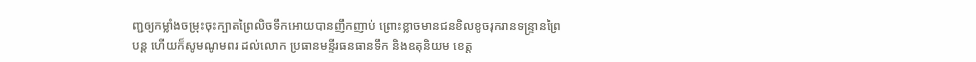ញ្ជឲ្យកម្លាំងចម្រុះចុះក្បាតព្រៃលិចទឹកអោយបានញឹកញាប់ ព្រោះខ្លាចមានជនខិលខូចរុករានទន្ទ្រានព្រៃបន្ត ហើយក៏សូមណូមពរ ដល់លោក ប្រធានមន្ទីរធនធានទឹក និងឧតុនិយម ខេត្ត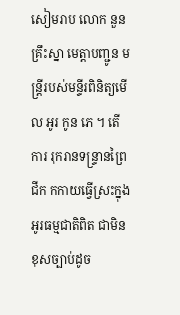សៀមរាប លោក នួនគ្រឹះស្នា មេត្តាបញ្ជូន មន្រ្តីរបស់មន្ទីរពិនិត្យមើល អូរ កូន ភេ ។ តើ ការ រុករានទន្ទ្រានព្រៃជីក កកាយធ្វើស្រះក្នុងអូរធម្មជាតិពិត ជាមិនខុសច្បាប់ដូច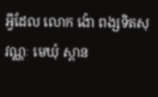អ្វីដែល លោក ង៉ោ ពង្សទិតសុវណ្ណៈ មេឃុំ ស្ពាន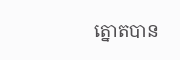ត្នោតបាន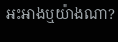អះអាងឬយ៉ាងណា?